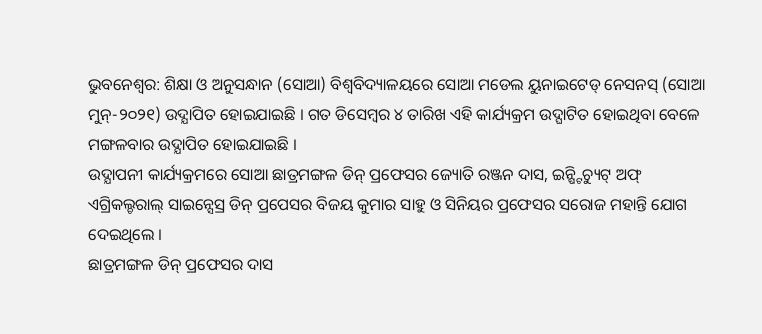ଭୁବନେଶ୍ୱର: ଶିକ୍ଷା ଓ ଅନୁସନ୍ଧାନ (ସୋଆ) ବିଶ୍ୱବିଦ୍ୟାଳୟରେ ସୋଆ ମଡେଲ ୟୁନାଇଟେଡ୍ ନେସନସ୍ (ସୋଆ ମୁନ୍-୨୦୨୧) ଉଦ୍ଯାପିତ ହୋଇଯାଇଛି । ଗତ ଡିସେମ୍ବର ୪ ତାରିଖ ଏହି କାର୍ଯ୍ୟକ୍ରମ ଉଦ୍ଘାଟିତ ହୋଇଥିବା ବେଳେ ମଙ୍ଗଳବାର ଉଦ୍ଯାପିତ ହୋଇଯାଇଛି ।
ଉଦ୍ଯାପନୀ କାର୍ଯ୍ୟକ୍ରମରେ ସୋଆ ଛାତ୍ରମଙ୍ଗଳ ଡିନ୍ ପ୍ରଫେସର ଜ୍ୟୋତି ରଞ୍ଜନ ଦାସ, ଇନ୍ଷ୍ଟିଚ୍ୟୁଟ୍ ଅଫ୍ ଏଗ୍ରିକଲ୍ଚରାଲ୍ ସାଇନ୍ସେସ୍ର ଡିନ୍ ପ୍ରପେସର ବିଜୟ କୁମାର ସାହୁ ଓ ସିନିୟର ପ୍ରଫେସର ସରୋଜ ମହାନ୍ତି ଯୋଗ ଦେଇଥିଲେ ।
ଛାତ୍ରମଙ୍ଗଳ ଡିନ୍ ପ୍ରଫେସର ଦାସ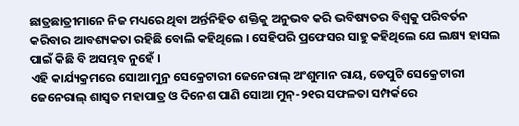ଛାତ୍ରଛାତ୍ରୀମାନେ ନିଜ ମଧ୍ୟରେ ଥିବା ଅର୍ନ୍ତନିହିତ ଶକ୍ତିକୁ ଅନୁଭବ କରି ଭବିଷ୍ୟତର ବିଶ୍ୱକୁ ପରିବର୍ତନ କରିବାର ଆବଶ୍ୟକତା ରହିଛି ବୋଲି କହିଥିଲେ । ସେହିପରି ପ୍ରଫେସର ସାହୁ କହିଥିଲେ ଯେ ଲକ୍ଷ୍ୟ ହାସଲ ପାଇଁ କିଛି ବି ଅସମ୍ଭବ ନୁହେଁ ।
ଏହି କାର୍ଯ୍ୟକ୍ରମରେ ସୋଆ ମୁନ୍ର ସେକ୍ରେଟାରୀ ଜେନେରାଲ୍ ଅଂଶୁମାନ ରାୟ, ଡେପୁଟି ସେକ୍ରେଟାରୀ ଜେନେରାଲ୍ ଶାସ୍ୱତ ମହାପାତ୍ର ଓ ଦିନେଶ ପାଣି ସୋଆ ମୁନ୍-୨୧ର ସଫଳତା ସମ୍ପର୍କରେ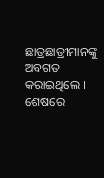ଛାତ୍ରଛାତ୍ରୀମାନଙ୍କୁ ଅବଗତ କରାଇଥିଲେ । ଶେଷରେ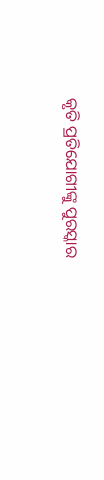କୃତି ପ୍ରତିଯୋଗୀଙ୍କୁ ପୁରସ୍କାର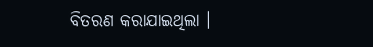ବିତରଣ କରାଯାଇଥିଲା ।